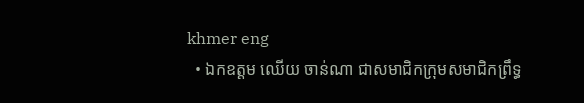khmer eng
  • ឯកឧត្ដម ឈើយ ចាន់ណា ជាសមាជិកក្រុមសមាជិកព្រឹទ្ធ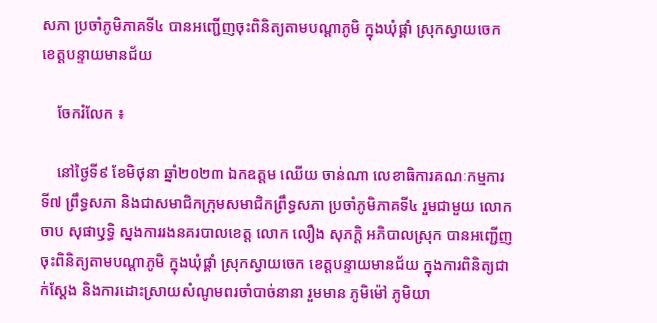សភា ប្រចាំភូមិភាគទី៤ បានអញ្ជើញចុះពិនិត្យតាមបណ្ដាភូមិ ក្នុងឃុំផ្គាំ ស្រុកស្វាយចេក ខេត្តបន្ទាយមានជ័យ

    ចែករំលែក ៖

    នៅថ្ងៃទី៩ ខែមិថុនា ឆ្នាំ២០២៣ ឯកឧត្ដម ឈើយ ចាន់ណា លេខាធិការគណៈកម្មការទី៧ ព្រឹទ្ធសភា និងជាសមាជិកក្រុមសមាជិកព្រឹទ្ធសភា ប្រចាំភូមិភាគទី៤ រួមជាមួយ លោក ចាប សុផាឫុទ្ធិ ស្នងការរងនគរបាលខេត្ត លោក លឿង សុភក្តិ អភិបាលស្រុក បានអញ្ជើញចុះពិនិត្យតាមបណ្ដាភូមិ ក្នុងឃុំផ្គាំ ស្រុកស្វាយចេក ខេត្តបន្ទាយមានជ័យ ក្នុងការពិនិត្យជាក់ស្តែង និងការដោះស្រាយសំណូមពរចាំបាច់នានា រួមមាន ភូមិម៉ៅ ភូមិយា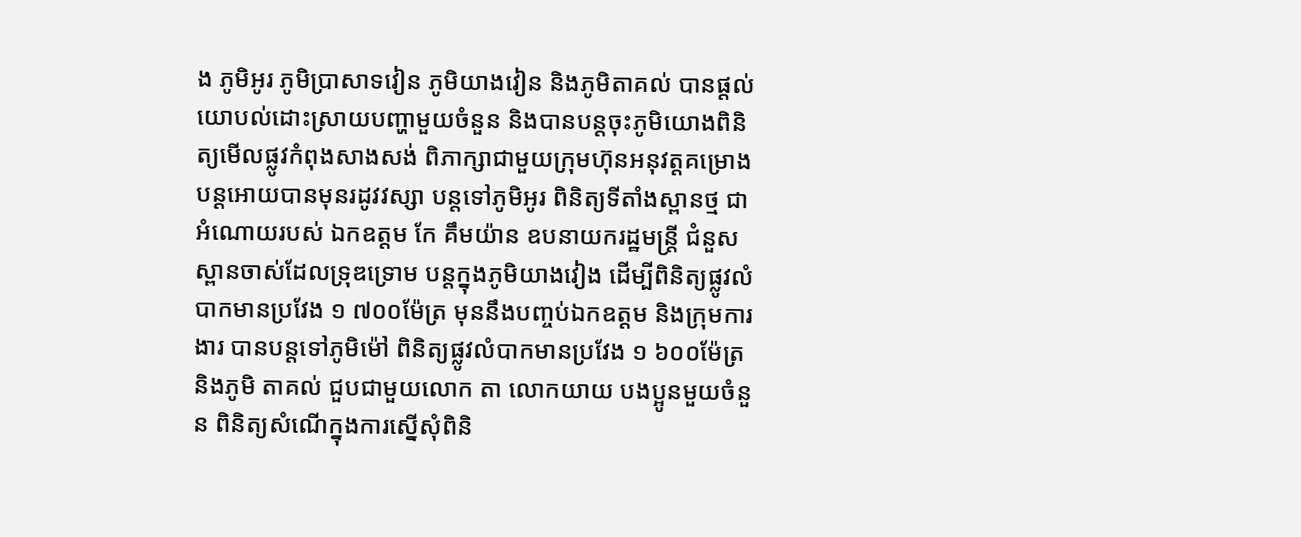ង ភូមិអូរ ភូមិប្រាសាទវៀន ភូមិយាងវៀន និងភូមិតាគល់ បានផ្តល់យោបល់ដោះស្រាយបញ្ហាមួយចំនួន និងបានបន្តចុះភូមិយោងពិនិត្យមើលផ្លូវកំពុងសាងសង់ ពិភាក្សាជាមួយក្រុមហ៊ុនអនុវត្តគម្រោងបន្តអោយបានមុនរដូវវស្សា បន្តទៅភូមិអូរ ពិនិត្យទីតាំងស្ពានថ្ម ជាអំណោយរបស់ ឯកឧត្ដម កែ គឹមយ៉ាន ឧបនាយករដ្ឋមន្ត្រី ជំនួសស្ពានចាស់ដែលទ្រុឌទ្រោម បន្តក្នុងភូមិយាងវៀង ដើម្បីពិនិត្យផ្លូវលំបាកមានប្រវែង ១ ៧០០ម៉ែត្រ មុននឹងបញ្ចប់ឯកឧត្តម និងក្រុមការងារ បានបន្តទៅភូមិម៉ៅ ពិនិត្យផ្លូវលំបាកមានប្រវែង ១ ៦០០ម៉ែត្រ និងភូមិ តាគល់ ជួបជាមួយលោក តា លោកយាយ បងប្អូនមួយចំនួន ពិនិត្យសំណើក្នុងការស្នើសុំពិនិ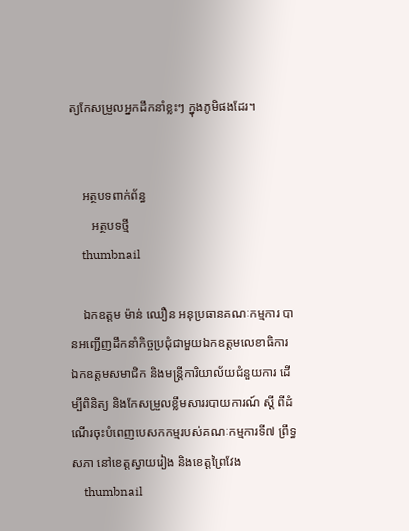ត្យកែសម្រួលអ្នកដឹកនាំខ្លះៗ ក្នុងភូមិផងដែរ។


    អត្ថបទពាក់ព័ន្ធ
       អត្ថបទថ្មី
    thumbnail

    ឯកឧត្តម ម៉ាន់ ឈឿន អនុប្រធានគណៈកម្មការ បានអញ្ជើញដឹកនាំកិច្ចប្រជុំជាមួយឯកឧត្តមលេខាធិការ ឯកឧត្តមសមាជិក និងមន្ត្រីការិយាល័យជំនួយការ ដើម្បីពិនិត្យ និងកែសម្រួលខ្លឹមសាររបាយការណ៍ ស្តី ពីដំណើរចុះបំពេញបេសកកម្មរបស់គណៈកម្មការទី៧ ព្រឹទ្ធសភា នៅខេត្តស្វាយរៀង និងខេត្តព្រៃវែង
    thumbnail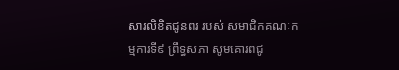សារលិខិតជូនពរ របស់ សមាជិកគណៈកម្មការទី៩ ព្រឹទ្ធសភា សូមគោរពជូ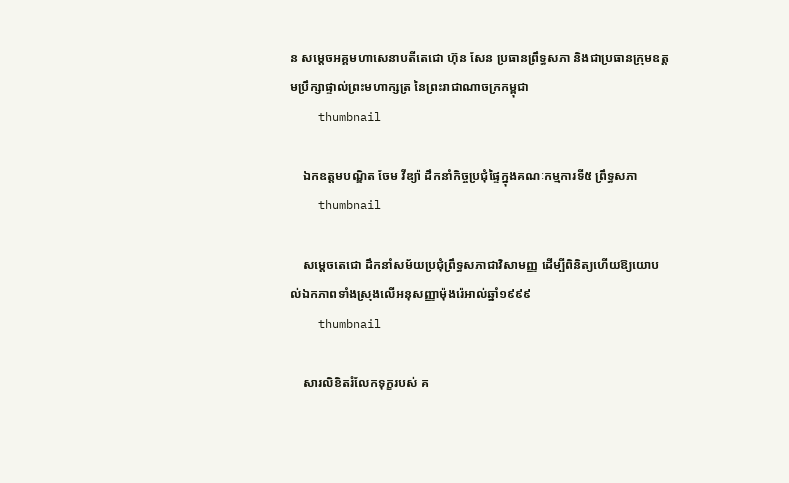ន សម្តេចអគ្គមហាសេនាបតីតេជោ ហ៊ុន សែន ប្រធានព្រឹទ្ធសភា និងជាប្រធានក្រុមឧត្តមប្រឹក្សាផ្ទាល់ព្រះមហាក្សត្រ នៃព្រះរាជាណាចក្រកម្ពុជា
    thumbnail

    ឯកឧត្តមបណ្ឌិត ចែម វីឌ្យ៉ា ដឹកនាំកិច្ចប្រជុំផ្ទៃក្នុងគណៈកម្មការទី៥ ព្រឹទ្ធសភា
    thumbnail

    សម្តេចតេជោ ដឹកនាំសម័យប្រជុំព្រឹទ្ធសភាជាវិសាមញ្ញ ដើម្បីពិនិត្យហើយឱ្យយោបល់ឯកភាពទាំងស្រុងលើអនុសញ្ញាម៉ុងរ៉េអាល់ឆ្នាំ១៩៩៩
    thumbnail

    សារលិខិតរំលែកទុក្ខរបស់ គ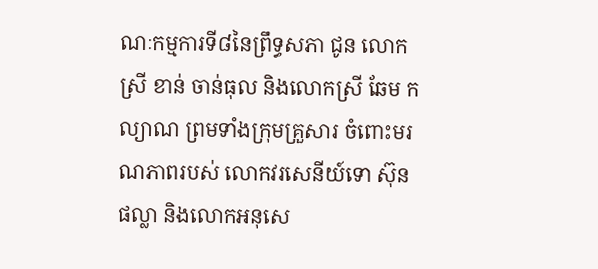ណៈកម្មការទី៨នៃព្រឹទ្ធសភា ជូន លោកស្រី ខាន់ ចាន់ធុល និងលោកស្រី ឆែម កល្យាណ ព្រមទាំងក្រុមគ្រួសារ ចំពោះមរណភាពរបស់ លោកវរសេនីយ៍ទោ ស៊ុន ផល្លា និងលោកអនុសេ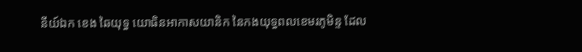នីយ៍ឯក ខេង ឆៃយុទ្ធ យោធិនអាកាសយានិក នៃកងយុទ្ធពលខេមរភូមិន្ទ ដែល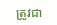ត្រូវជា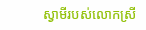ស្វាមីរបស់លោកស្រី